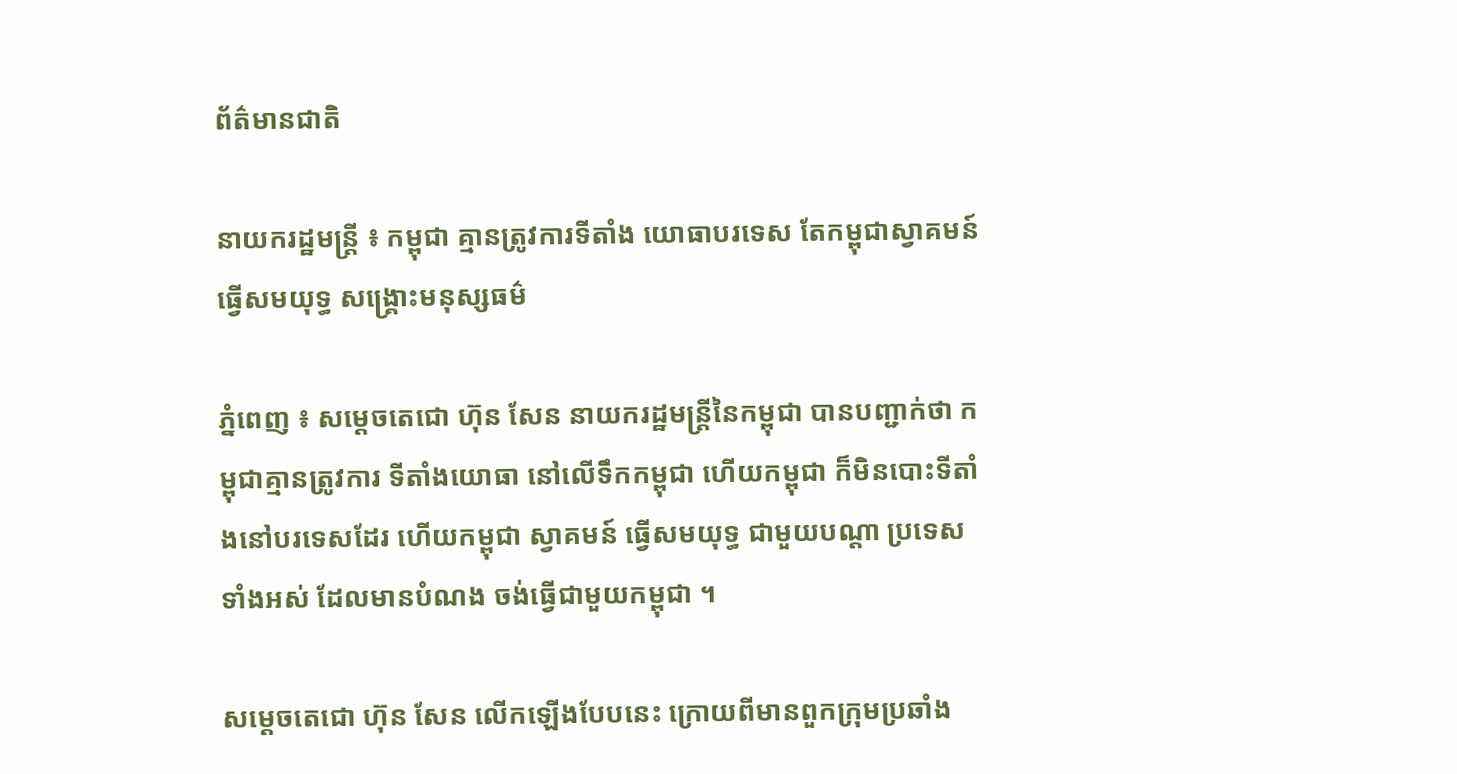ព័ត៌មានជាតិ

នាយករដ្ឋមន្ដ្រី ៖ កម្ពុជា គ្មានត្រូវការទីតាំង យោធាបរទេស តែកម្ពុជាស្វាគមន៍ ធ្វើសមយុទ្ធ សង្រ្គោះមនុស្សធម៌

ភ្នំពេញ ៖ សម្ដេចតេជោ ហ៊ុន សែន នាយករដ្ឋមន្ដ្រីនៃកម្ពុជា បានបញ្ជាក់ថា កម្ពុជាគ្មានត្រូវការ ទីតាំងយោធា នៅលើទឹកកម្ពុជា ហើយកម្ពុជា ក៏មិនបោះទីតាំងនៅបរទេសដែរ ហើយកម្ពុជា ស្វាគមន៍ ធ្វើសមយុទ្ធ ជាមួយបណ្ដា ប្រទេសទាំងអស់ ដែលមានបំណង ចង់ធ្វើជាមួយកម្ពុជា ។

សម្ដេចតេជោ ហ៊ុន សែន លើកឡើងបែបនេះ ក្រោយពីមានពួកក្រុមប្រឆាំង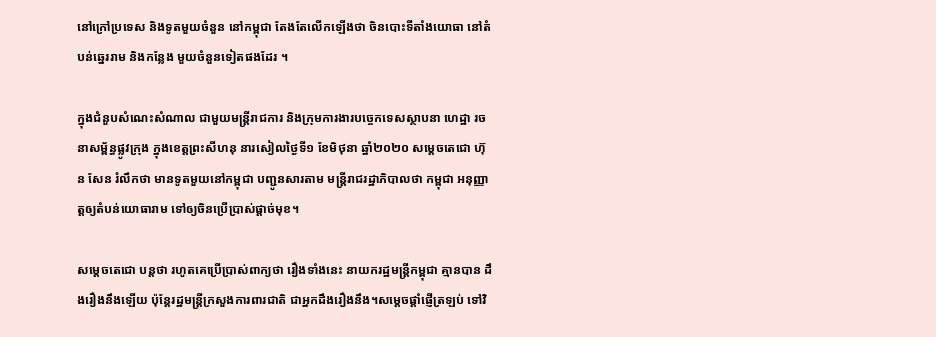នៅក្រៅប្រទេស និងទូតមួយចំនួន នៅកម្ពុជា តែងតែលើកឡើងថា ចិនបោះទីតាំងយោធា នៅតំបន់ឆ្នេររាម និងកន្លែង មួយចំនួនទៀតផងដែរ ។

ក្នុងជំនួបសំណេះសំណាល ជាមួយមន្ត្រីរាជការ និងក្រុមការងារបច្ចេកទេសស្ថាបនា ហេដ្ឋា រចនាសម្ព័ន្ធផ្លូវក្រុង ក្នុងខេត្តព្រះសីហនុ នារសៀលថ្ងៃទី១ ខែមិថុនា ឆ្នាំ២០២០ សម្ដេចតេជោ ហ៊ុន សែន រំលឹកថា មានទូតមួយនៅកម្ពុជា បញ្ជូនសារតាម មន្ដ្រីរាជរដ្ឋាភិបាលថា កម្ពុជា អនុញ្ញាត្តឲ្យតំបន់យោធារាម ទៅឲ្យចិនប្រើប្រាស់ផ្ដាច់មុខ។

សម្ដេចតេជោ បន្ដថា រហូតគេប្រើប្រាស់ពាក្យថា រឿងទាំងនេះ នាយករដ្ឋមន្ដ្រីកម្ពុជា គ្មានបាន ដឹងរឿងនឹងឡើយ ប៉ុន្ដែរដ្ឋមន្ដ្រីក្រសួងការពារជាតិ ជាអ្នកដឹងរឿងនឹង។សម្ដេចផ្ដាំផ្ញើត្រឡប់ ទៅវិ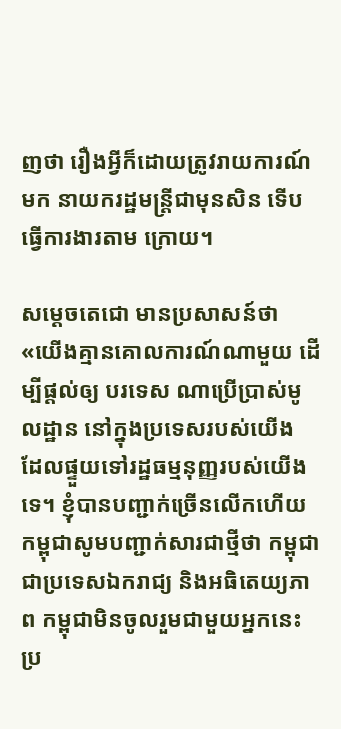ញថា រឿងអ្វីក៏ដោយត្រូវរាយការណ៍មក នាយករដ្ឋមន្ដ្រីជាមុនសិន ទើបធ្វើការងារតាម ក្រោយ។

សម្ដេចតេជោ មានប្រសាសន៍ថា «យើងគ្មានគោលការណ៍ណាមួយ ដើម្បីផ្ដល់ឲ្យ បរទេស ណាប្រើប្រាស់មូលដ្ឋាន នៅក្នុងប្រទេសរបស់យើង ដែលផ្ទួយទៅរដ្ឋធម្មនុញ្ញរបស់យើងទេ។ ខ្ញុំបានបញ្ជាក់ច្រើនលើកហើយ កម្ពុជាសូមបញ្ជាក់សារជាថ្មីថា កម្ពុជាជាប្រទេសឯករាជ្យ និងអធិតេយ្យភាព កម្ពុជាមិនចូលរួមជាមួយអ្នកនេះ ប្រ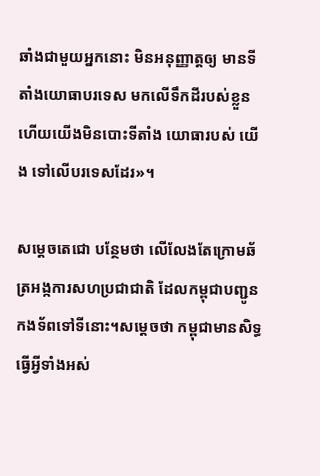ឆាំងជាមួយអ្នកនោះ មិនអនុញ្ញាត្តឲ្យ មានទីតាំងយោធាបរទេស មកលើទឹកដីរបស់ខ្លួន ហើយយើងមិនបោះទីតាំង យោធារបស់ យើង ទៅលើបរទេសដែរ»។

សម្ដេចតេជោ បន្ថែមថា លើលែងតែក្រោមឆ័ត្រអង្កការសហប្រជាជាតិ ដែលកម្ពុជាបញ្ជូន កងទ័ពទៅទីនោះ។សម្ដេចថា កម្ពុជាមានសិទ្ធធ្វើអ្វីទាំងអស់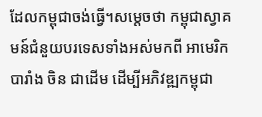ដែលកម្ពុជាចង់ធ្វើ។សម្ដេចថា កម្ពុជាស្វាគមន៍ជំនួយបរទេសទាំងអស់មកពី អាមេរិក បារាំង ចិន ជាដើម ដើម្បីអភិវឌ្ឍកម្ពុជា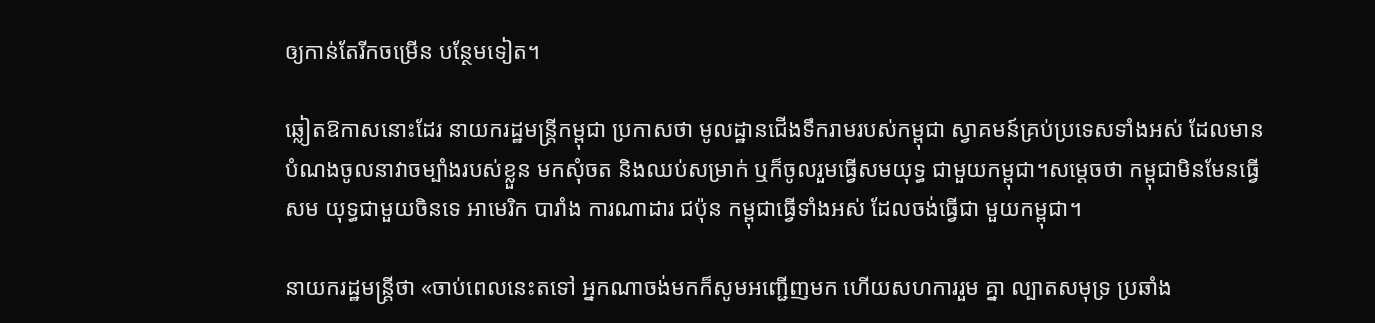ឲ្យកាន់តែរីកចម្រើន បន្ថែមទៀត។

ឆ្លៀតឱកាសនោះដែរ នាយករដ្ឋមន្ដ្រីកម្ពុជា ប្រកាសថា មូលដ្ឋានជើងទឹករាមរបស់កម្ពុជា ស្វាគមន៍គ្រប់ប្រទេសទាំងអស់ ដែលមានបំណងចូលនាវាចម្បាំងរបស់ខ្លួន មកសុំចត និងឈប់សម្រាក់ ឬក៏ចូលរួមធ្វើសមយុទ្ធ ជាមួយកម្ពុជា។សម្ដេចថា កម្ពុជាមិនមែនធ្វើសម យុទ្ធជាមួយចិនទេ អាមេរិក បារាំង ការណាដារ ជប៉ុន កម្ពុជាធ្វើទាំងអស់ ដែលចង់ធ្វើជា មួយកម្ពុជា។

នាយករដ្ឋមន្ដ្រីថា «ចាប់ពេលនេះតទៅ អ្នកណាចង់មកក៏សូមអញ្ជើញមក ហើយសហការរួម គ្នា ល្បាតសមុទ្រ ប្រឆាំង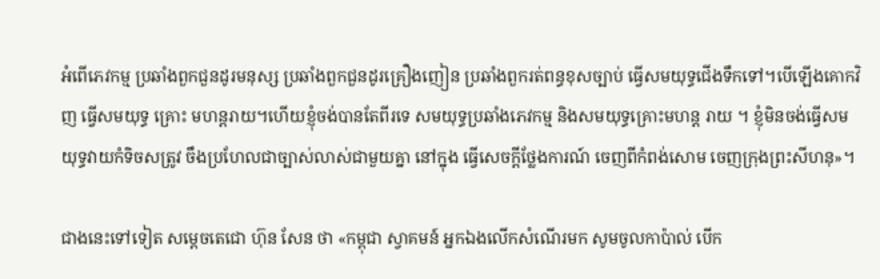អំពើភេវកម្ម ប្រឆាំងពួកជួនដូរមនុស្ស ប្រឆាំងពួកជួនដូរគ្រឿងញៀន ប្រឆាំងពួករត់ពន្ធខុសច្បាប់ ធ្វើសមយុទ្ធជើងទឹកទៅ។បើឡើងគោកវិញ ធ្វើសមយុទ្ធ គ្រោះ មហន្តរាយ។ហើយខ្ញុំចង់បានតែពីរទេ សមយុទ្ធប្រឆាំងភេវកម្ម និងសមយុទ្ធគ្រោះមហន្ដ រាយ ។ ខ្ញុំមិនចង់ធ្វើសមយុទ្ធវាយកំទិចសត្រូវ ចឹងប្រហែលជាច្បាស់លាស់ជាមួយគ្នា នៅក្នុង ធ្វើសេចក្ដីថ្លែងការណ៍ ចេញពីកំពង់សោម ចេញក្រុងព្រះសីហនុ»។

ជាងនេះទៅទៀត សម្ដេចតេជោ ហ៊ុន សែន ថា «កម្ពុជា ស្វាគមន៍ អ្នកឯងលើកសំណើរមក សូមចូលកាប៉ាល់ បើក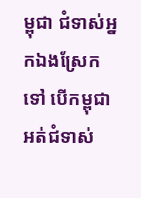ម្ពុជា ជំទាស់អ្នកឯងស្រែកទៅ បើកម្ពុជាអត់ជំទាស់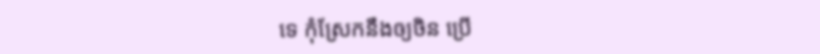ទេ កុំស្រែកនឹងឲ្យចិន ប្រើ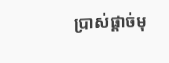ប្រាស់ផ្ដាច់មុ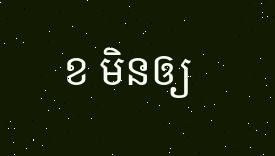ខ មិនឲ្យ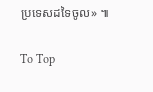ប្រទេសដទៃចូល» ៕

To Top